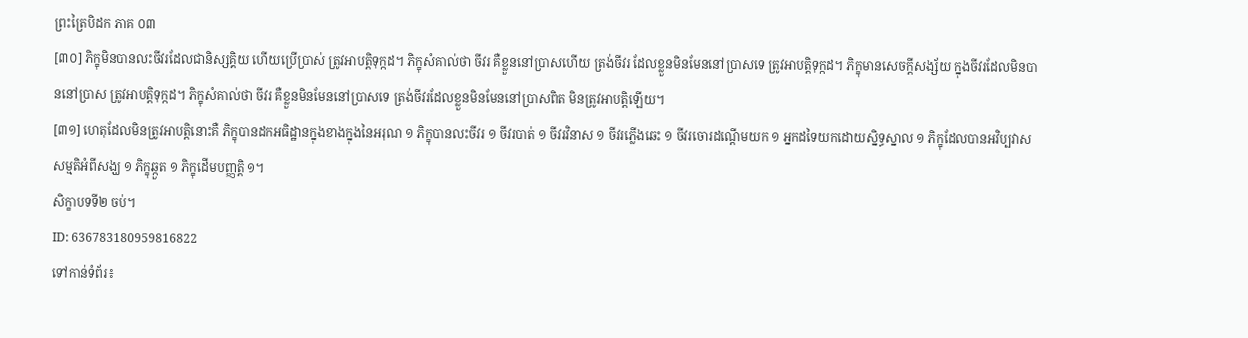ព្រះត្រៃបិដក ភាគ ០៣
[៣០] ភិក្ខុមិនបានលះចីវរដែលជានិស្សគ្គិយ ហើយប្រើប្រាស់ ត្រូវអាបត្ដិទុក្កដ។ ភិក្ខុសំគាល់ថា ចីវរ គឺខ្លួននៅប្រាសហើយ ត្រង់ចីវរ ដែលខ្លួនមិនមែននៅប្រាសទេ ត្រូវអាបត្ដិទុក្កដ។ ភិក្ខុមានសេចក្ដីសង្ស័យ ក្នុងចីវរដែលមិនបាននៅប្រាស ត្រូវអាបត្ដិទុក្កដ។ ភិក្ខុសំគាល់ថា ចីវរ គឺខ្លួនមិនមែននៅប្រាសទេ ត្រង់ចីវរដែលខ្លួនមិនមែននៅប្រាសពិត មិនត្រូវអាបត្ដិឡើយ។
[៣១] ហេតុដែលមិនត្រូវអាបត្ដិនោះគឺ ភិក្ខុបានដកអធិដ្ឋានក្នុងខាងក្នុងនៃអរុណ ១ ភិក្ខុបានលះចីវរ ១ ចីវរបាត់ ១ ចីវរវិនាស ១ ចីវរភ្លើងឆេះ ១ ចីវរចោរដណ្ដើមយក ១ អ្នកដទៃយកដោយស្និទ្ធស្នាល ១ ភិក្ខុដែលបានអវិប្បវាសសម្មតិអំពីសង្ឃ ១ ភិក្ខុឆ្កួត ១ ភិក្ខុដើមបញ្ញត្ដិ ១។
សិក្ខាបទទី២ ចប់។
ID: 636783180959816822
ទៅកាន់ទំព័រ៖